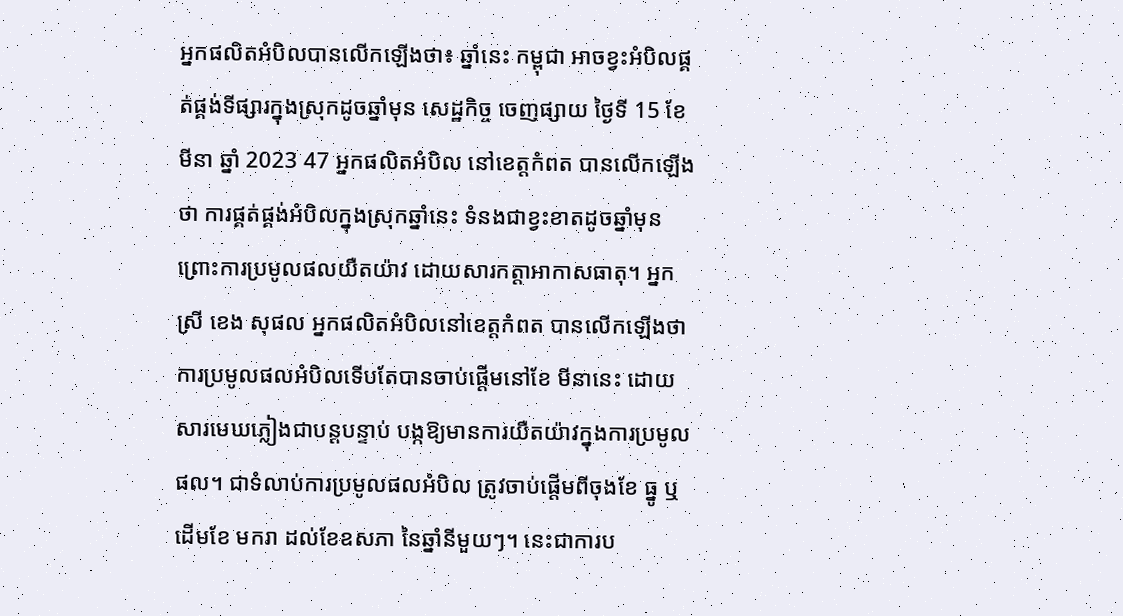អ្នកផលិតអំបិលបានលើកឡើងថា៖ ឆ្នាំនេះ កម្ពុជា អាចខ្វះអំបិលផ្គត់ផ្គង់ទីផ្សារក្នុងស្រុកដូចឆ្នាំមុន សេដ្ឋកិច្ច ចេញផ្សាយ ថ្ងៃទី 15 ខែ មីនា ឆ្នាំ 2023 47 អ្នកផលិតអំបិល នៅខេត្តកំពត បានលើកឡើងថា ការផ្គត់ផ្គង់អំបិលក្នុងស្រុកឆ្នាំនេះ ទំនងជាខ្វះខាតដូចឆ្នាំមុន ព្រោះការប្រមូលផលយឺតយ៉ាវ ដោយសារកត្តាអាកាសធាតុ។ អ្នកស្រី ខេង សុផល អ្នកផលិតអំបិលនៅខេត្តកំពត បានលើកឡើងថា ការប្រមូលផលអំបិលទើបតែបានចាប់ផ្តើមនៅខែ មីនានេះ ដោយសារមេឃភ្លៀងជាបន្តបន្ទាប់ បង្កឱ្យមានការយឺតយ៉ាវក្នុងការប្រមូលផល។ ជាទំលាប់ការប្រមូលផលអំបិល ត្រូវចាប់ផ្តើមពីចុងខែ ធ្នូ ឬដើមខែ មករា ដល់ខែឧសភា នៃឆ្នាំនីមួយៗ។ នេះជាការប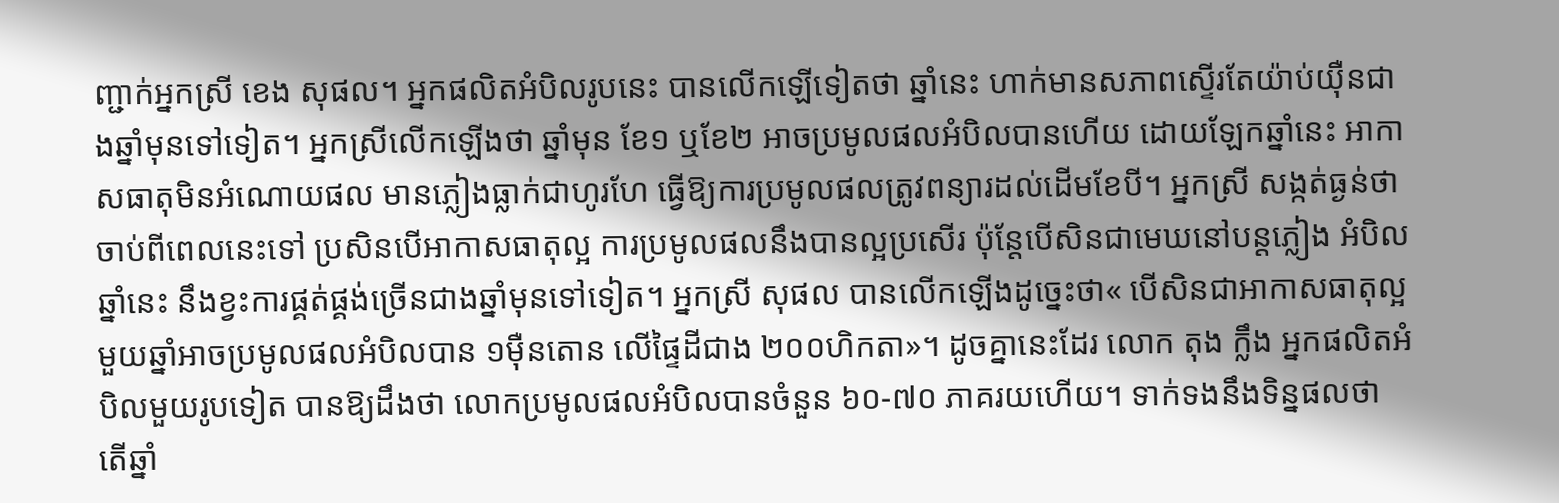ញ្ជាក់អ្នកស្រី ខេង សុផល។ អ្នកផលិតអំបិលរូបនេះ បានលើកឡើទៀតថា ឆ្នាំនេះ ហាក់មានសភាពស្ទើរតែយ៉ាប់យ៉ឺនជាងឆ្នាំមុនទៅទៀត។ អ្នកស្រីលើកឡើងថា ឆ្នាំមុន ខែ១ ឬខែ២ អាចប្រមូលផលអំបិលបានហើយ ដោយឡែកឆ្នាំនេះ អាកាសធាតុមិនអំណោយផល មានភ្លៀងធ្លាក់ជាហូរហែ ធ្វើឱ្យការប្រមូលផលត្រូវពន្យារដល់ដើមខែបី។ អ្នកស្រី សង្កត់ធ្ងន់ថា ចាប់ពីពេលនេះទៅ ប្រសិនបើអាកាសធាតុល្អ ការប្រមូលផលនឹងបានល្អប្រសើរ ប៉ុន្តែបើសិនជាមេឃនៅបន្តភ្លៀង អំបិលឆ្នាំនេះ នឹងខ្វះការផ្គត់ផ្គង់ច្រើនជាងឆ្នាំមុនទៅទៀត។ អ្នកស្រី សុផល បានលើកឡើងដូច្នេះថា« បើសិនជាអាកាសធាតុល្អ មួយឆ្នាំអាចប្រមូលផលអំបិលបាន ១ម៉ឺនតោន លើផ្ទៃដីជាង ២០០ហិកតា»។ ដូចគ្នានេះដែរ លោក តុង ក្លឹង អ្នកផលិតអំបិលមួយរូបទៀត បានឱ្យដឹងថា លោកប្រមូលផលអំបិលបានចំនួន ៦០-៧០ ភាគរយហើយ។ ទាក់ទងនឹងទិន្នផលថា តើឆ្នាំ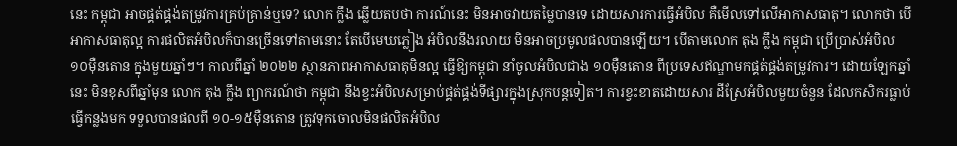នេះ កម្ពុជា អាចផ្គត់ផ្គង់តម្រូវការគ្រប់គ្រាន់ឬទេ? លោក ក្លឹង ឆ្លើយតបថា ការណ៍នេះ មិនអាចវាយតម្លៃបានទេ ដោយសារការធ្វើអំបិល គឺមើលទៅលើអាកាសធាតុ។ លោកថា បើអាកាសធាតុល្អ ការផលិតអំបិលក៏បានច្រើនទៅតាមនោះ តែបើមេឃភ្លៀង អំបិលនឹងរលាយ មិនអាចប្រមូលផលបានឡើយ។ បើតាមលោក តុង ក្លឹង កម្ពុជា ប្រើប្រាស់អំបិល ១០ម៉ឺនតោន ក្នុងមួយឆ្នាំៗ។ កាលពីឆ្នាំ ២០២២ ស្ថានភាពអាកាសធាតុមិនល្អ ធ្វើឱ្យកម្ពុជា នាំចូលអំបិលជាង ១០ម៉ឺនតោន ពីប្រទេសឥណ្ឌាមកផ្គត់ផ្គង់តម្រូវការ។ ដោយឡែកឆ្នាំនេះ មិនខុសពីឆ្នាំមុន លោក តុង ក្លឹង ព្យាករណ៍ថា កម្ពុជា នឹងខ្វះអំបិលសម្រាប់ផ្គត់ផ្គង់ទីផ្សារក្នុងស្រុកបន្តទៀត។ ការខ្វះខាតដោយសារ ដីស្រែអំបិលមួយចំនួន ដែលកសិករធ្លាប់ធ្វើកន្លងមក ទទួលបានផលពី ១០-១៥ម៉ឺនតោន ត្រូវទុកចោលមិនផលិតអំបិល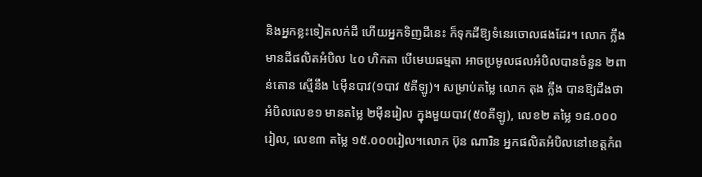និងអ្នកខ្លះទៀតលក់ដី ហើយអ្នកទិញដីនេះ ក៏ទុកដីឱ្យទំនេរចោលផងដែរ។ លោក ក្លឹង មានដីផលិតអំបិល ៤០ ហិកតា បើមេឃធម្មតា អាចប្រមូលផលអំបិលបានចំនួន ២ពាន់តោន ស្មើនឹង ៤ម៉ឺនបាវ(១បាវ ៥គីឡូ)។ សម្រាប់តម្លៃ លោក តុង ក្លឹង បានឱ្យដឹងថា អំបិលលេខ១ មានតម្លៃ ២ម៉ឺនរៀល ក្នុងមួយបាវ(៥០គីឡូ), លេខ២ តម្លៃ ១៨.០០០រៀល, លេខ៣ តម្លៃ ១៥.០០០រៀល។លោក ប៊ុន ណារិន អ្នកផលិតអំបិលនៅខេត្តកំព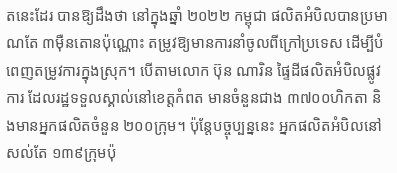តនេះដែរ បានឱ្យដឹងថា នៅក្នុងឆ្នាំ ២០២២ កម្ពុជា ផលិតអំបិលបានប្រមាណតែ ៣ម៉ឺនតោនប៉ុណ្ណោះ តម្រូវឱ្យមានការនាំចូលពីក្រៅប្រទេស ដើម្បីបំពេញតម្រូវការក្នុងស្រុក។ បើតាមលោក ប៊ុន ណារិន ផ្ទៃដីផលិតអំបិលផ្លូវការ ដែលរដ្ឋទទួលស្គាល់នៅខេត្តកំពត មានចំនួនជាង ៣៧០០ហិកតា និងមានអ្នកផលិតចំនួន ២០០ក្រុម។ ប៉ុន្តែបច្ចុប្បន្ននេះ អ្នកផលិតអំបិលនៅសល់តែ ១៣៩ក្រុមប៉ុ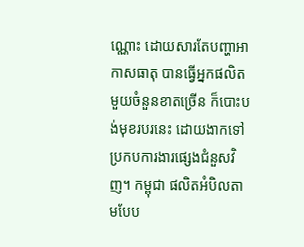ណ្ណោះ ដោយសារតែបញ្ហាអាកាសធាតុ បានធ្វើអ្នកផលិតមួយចំនួនខាតច្រើន ក៏បោះបង់មុខរបរនេះ ដោយងាកទៅប្រកបការងារផ្សេងជំនួសវិញ។ កម្ពុជា ផលិតអំបិលតាមបែប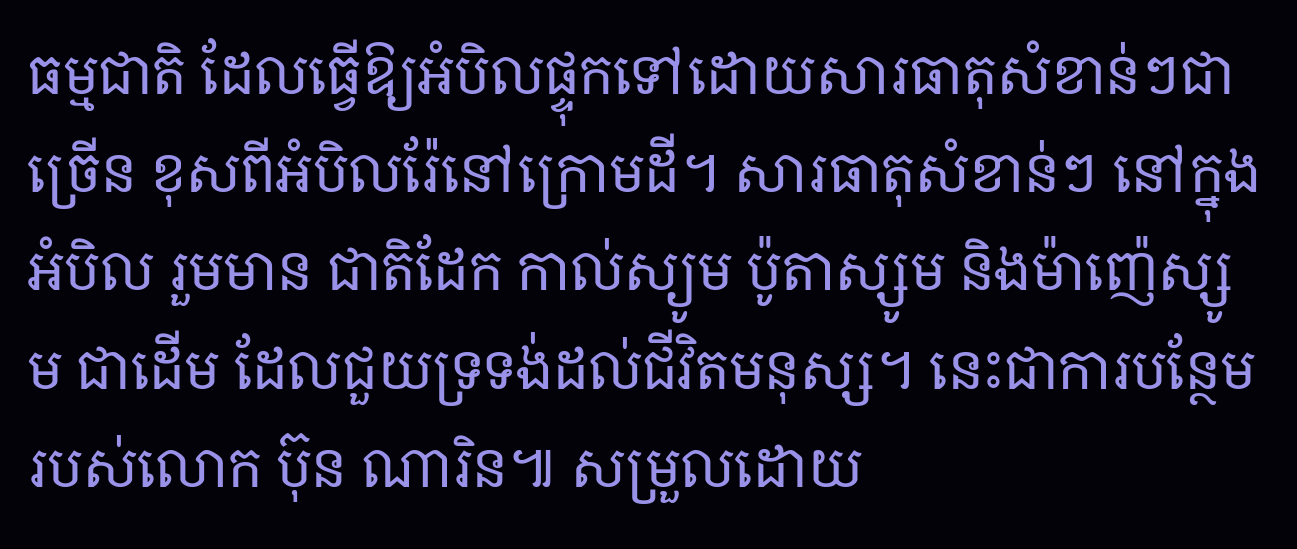ធម្មជាតិ ដែលធ្វើឱ្យអំបិលផ្ទុកទៅដោយសារធាតុសំខាន់ៗជាច្រើន ខុសពីអំបិលរ៉ែនៅក្រោមដី។ សារធាតុសំខាន់ៗ នៅក្នុងអំបិល រួមមាន ជាតិដែក កាល់ស្យូម ប៉ូតាស្សូម និងម៉ាញ៉េស្សូម ជាដើម ដែលជួយទ្រទង់ដល់ជីវិតមនុស្ស។ នេះជាការបន្ថែមរបស់លោក ប៊ុន ណារិន៕ សម្រួលដោយ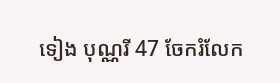ទៀង បុណ្ណរី 47 ចែករំលែក